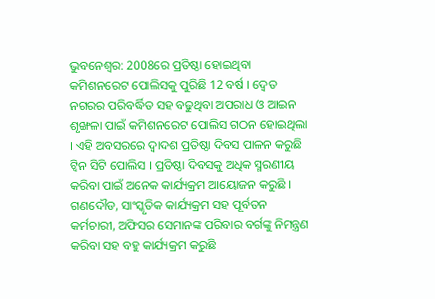ଭୁବନେଶ୍ବର: 2008ରେ ପ୍ରତିଷ୍ଠା ହୋଇଥିବା କମିଶନରେଟ ପୋଲିସକୁ ପୁରିଛି 12 ବର୍ଷ । ଦ୍ବେତ ନଗରର ପରିବର୍ଦ୍ଧିତ ସହ ବଢୁଥିବା ଅପରାଧ ଓ ଆଇନ ଶୃଙ୍ଖଳା ପାଇଁ କମିଶନରେଟ ପୋଲିସ ଗଠନ ହୋଇଥିଲା । ଏହି ଅବସରରେ ଦ୍ବାଦଶ ପ୍ରତିଷ୍ଠା ଦିବସ ପାଳନ କରୁଛି ଟ୍ବିନ ସିଟି ପୋଲିସ । ପ୍ରତିଷ୍ଠା ଦିବସକୁ ଅଧିକ ସ୍ମରଣୀୟ କରିବା ପାଇଁ ଅନେକ କାର୍ଯ୍ୟକ୍ରମ ଆୟୋଜନ କରୁଛି ।
ଗଣଦୌଡ, ସାଂସ୍କୃତିକ କାର୍ଯ୍ୟକ୍ରମ ସହ ପୂର୍ବତନ କର୍ମଚାରୀ, ଅଫିସର ସେମାନଙ୍କ ପରିବାର ବର୍ଗଙ୍କୁ ନିମନ୍ତ୍ରଣ କରିବା ସହ ବହୁ କାର୍ଯ୍ୟକ୍ରମ କରୁଛି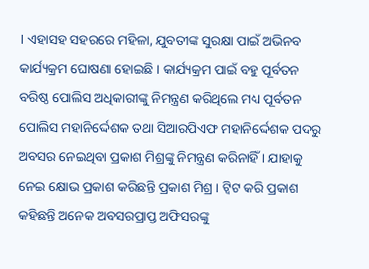। ଏହାସହ ସହରରେ ମହିଳା, ଯୁବତୀଙ୍କ ସୁରକ୍ଷା ପାଇଁ ଅଭିନବ କାର୍ଯ୍ୟକ୍ରମ ଘୋଷଣା ହୋଇଛି । କାର୍ଯ୍ୟକ୍ରମ ପାଇଁ ବହୁ ପୂର୍ବତନ ବରିଷ୍ଠ ପୋଲିସ ଅଧିକାରୀଙ୍କୁ ନିମନ୍ତ୍ରଣ କରିଥିଲେ ମଧ୍ୟ ପୂର୍ବତନ ପୋଲିସ ମହାନିର୍ଦ୍ଦେଶକ ତଥା ସିଆରପିଏଫ ମହାନିର୍ଦ୍ଦେଶକ ପଦରୁ ଅବସର ନେଇଥିବା ପ୍ରକାଶ ମିଶ୍ରଙ୍କୁ ନିମନ୍ତ୍ରଣ କରିନାହିଁ । ଯାହାକୁ ନେଇ କ୍ଷୋଭ ପ୍ରକାଶ କରିଛନ୍ତି ପ୍ରକାଶ ମିଶ୍ର । ଟ୍ବିଟ କରି ପ୍ରକାଶ କହିଛନ୍ତି ଅନେକ ଅବସରପ୍ରାପ୍ତ ଅଫିସରଙ୍କୁ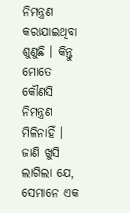ନିମନ୍ତ୍ରଣ କରାଯାଇଥିବା ଶୁଣୁଛି । କିନ୍ତୁ ମୋତେ କୌଣସି ନିମନ୍ତ୍ରଣ ମିଳିନାହିଁ । ଜାଣି ଖୁସି ଲାଗିଲା ଯେ, ସେମାନେ ଏକ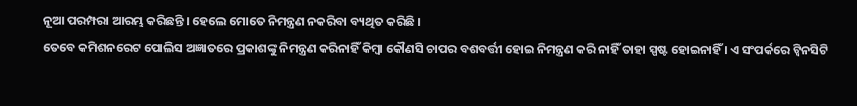ନୂଆ ପରମ୍ପରା ଆରମ୍ଭ କରିଛନ୍ତି । ହେଲେ ମୋତେ ନିମନ୍ତ୍ରଣ ନକରିବା ବ୍ୟଥିତ କରିଛି ।
ତେବେ କମିଶନରେଟ ପୋଲିସ ଅଜ୍ଞାତରେ ପ୍ରକାଶଙ୍କୁ ନିମନ୍ତ୍ରଣ କରିନାହିଁ କିମ୍ବା କୌଣସି ଚାପର ବଶବର୍ତ୍ତୀ ହୋଇ ନିମନ୍ତ୍ରଣ କରି ନାହିଁ ତାହା ସ୍ପଷ୍ଟ ହୋଇନାହିଁ । ଏ ସଂପର୍କରେ ଟ୍ବିନସିଟି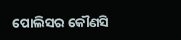ପୋଲିସର କୌଣସି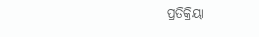ପ୍ରତିକ୍ରିୟା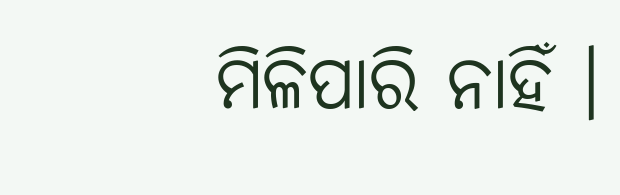ମିଳିପାରି ନାହିଁ ।